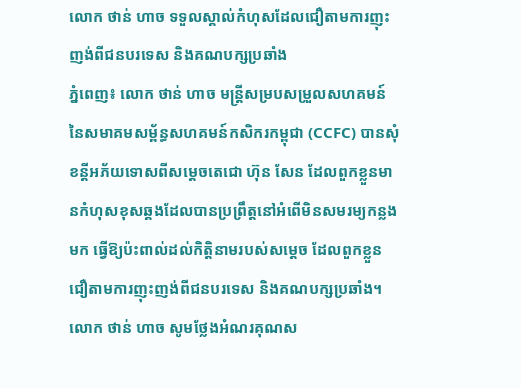លោក ថាន់ ហាច ទទួលស្គាល់កំហុសដែលជឿតាមការញុះញង់ពីជនបរទេស និងគណបក្សប្រឆាំង
ភ្នំពេញ៖ លោក ថាន់ ហាច មន្ត្រីសម្របសម្រួលសហគមន៍ នៃសមាគមសម្ព័ន្ធសហគមន៍កសិករកម្ពុជា (CCFC) បានសុំខន្តីអភ័យទោសពីសម្តេចតេជោ ហ៊ុន សែន ដែលពួកខ្លួនមានកំហុសខុសឆ្គងដែលបានប្រព្រឹត្តនៅអំពើមិនសមរម្យកន្លងមក ធ្វើឱ្យប៉ះពាល់ដល់កិត្តិនាមរបស់សម្តេច ដែលពួកខ្លួនជឿតាមការញុះញង់ពីជនបរទេស និងគណបក្សប្រឆាំង។
លោក ថាន់ ហាច សូមថ្លែងអំណរគុណស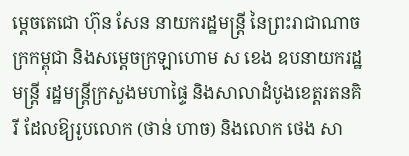ម្តេចតេជោ ហ៊ុន សែន នាយករដ្ឋមន្ត្រី នៃព្រះរាជាណាចក្រកម្ពុជា និងសម្តេចក្រឡាហោម ស ខេង ឧបនាយករដ្ឋមន្ត្រី រដ្ឋមន្ត្រីក្រសួងមហាផ្ទៃ និងសាលាដំបូងខេត្តរតនគិរី ដែលឱ្យរូបលោក (ថាន់ ហាច) និងលោក ថេង សា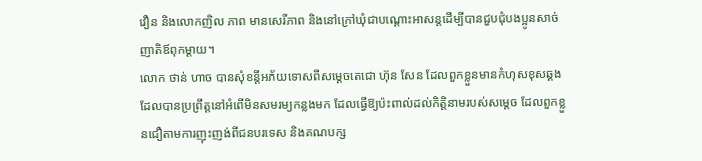វឿន និងលោកញិល ភាព មានសេរីភាព និងនៅក្រៅឃុំជាបណ្តោះអាសន្តដើម្បីបានជួបជុំបងប្អូនសាច់ញាតិឪពុកម្តាយ។
លោក ថាន់ ហាច បានសុំខន្តីអភ័យទោសពីសម្តេចតេជោ ហ៊ុន សែន ដែលពួកខ្លួនមានកំហុសខុសឆ្គងដែលបានប្រព្រឹត្តនៅអំពើមិនសមរម្យកន្លងមក ដែលធ្វើឱ្យប៉ះពាល់ដល់កិត្តិនាមរបស់សម្តេច ដែលពួកខ្លួនជឿតាមការញុះញង់ពីជនបរទេស និងគណបក្ស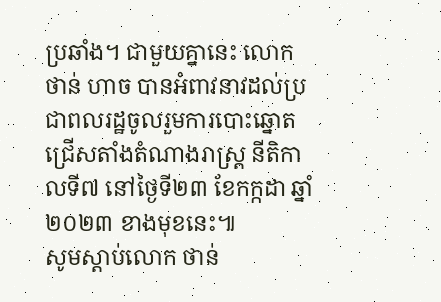ប្រឆាំង។ ជាមួយគ្នានេះ លោក ថាន់ ហាច បានអំពាវនាវដល់ប្រជាពលរដ្ឋចូលរួមការបោះឆ្នោតជ្រើសតាំងតំណាងរាស្ត្រ នីតិកាលទី៧ នៅថ្ងៃទី២៣ ខែកក្កដា ឆ្នាំ២០២៣ ខាងមុខនេះ៕
សូមស្តាប់លោក ថាន់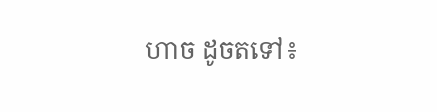ហាច ដូចតទៅ៖